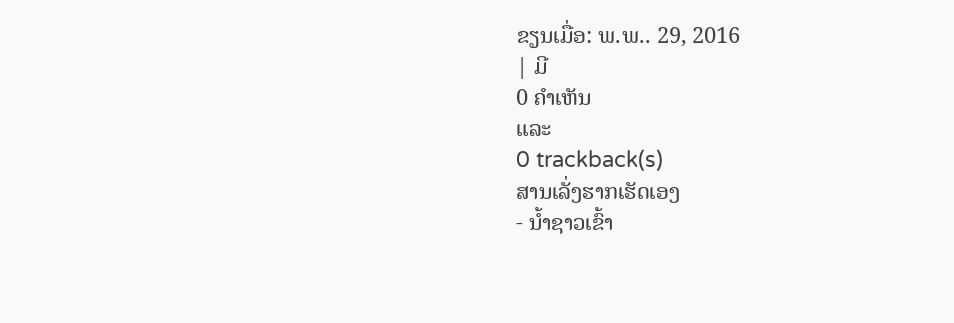ຂຽນເມື່ອ: ພ.ພ.. 29, 2016
| ມີ
0 ຄຳເຫັນ
ແລະ
0 trackback(s)
ສານເລັ່ງຮາກເຮັດເອງ
- ນ້ຳຊາວເຂົ້າ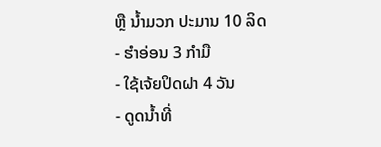ຫຼື ນ້ຳມວກ ປະມານ 10 ລິດ
- ຮຳອ່ອນ 3 ກຳມື
- ໃຊ້ເຈ້ຍປິດຝາ 4 ວັນ
- ດູດນ້ຳທີ່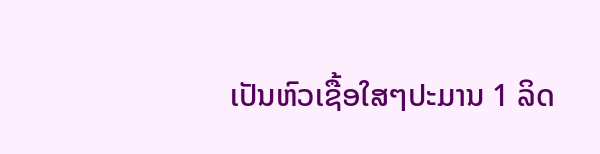ເປັນຫົວເຊື້ອໃສໆປະມານ 1 ລິດ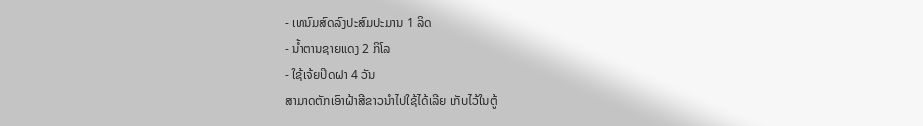- ເທນົມສົດລົງປະສົມປະມານ 1 ລິດ
- ນ້ຳຕານຊາຍແດງ 2 ກິໂລ
- ໃຊ້ເຈ້ຍປິດຝາ 4 ວັນ
ສາມາດຕັກເອົາຝ້າສີຂາວນຳໄປໃຊ້ໄດ້ເລີຍ ເກັບໄວ້ໃນຕູ້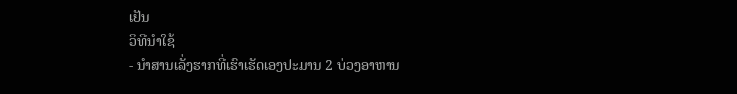ເຢັນ
ວິທີນຳໃຊ້
- ນຳສານເລັ່ງຮາກທີ່ເຮົາເຮັດເອງປະມານ 2 ບ່ວງອາຫານ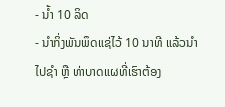- ນ້ຳ 10 ລິດ
- ນຳກິ່ງພັນພຶດແຊ່ໄວ້ 10 ນາທີ ແລ້ວນຳໄປຊຳ ຫຼື ທ່າບາດແຜທີ່ເຮົາຕ້ອງ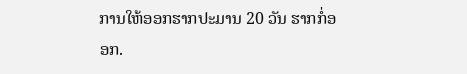ການໃຫ້ອອກຮາກປະມານ 20 ວັນ ຮາກກໍ່ອອກ.